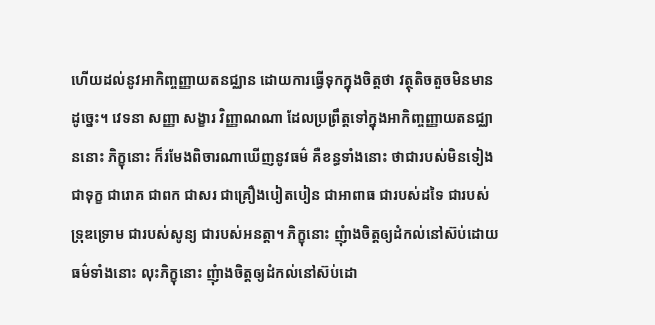ហើយដល់នូវអាកិញ្ចញ្ញាយតនជ្ឈាន ដោយការធ្វើទុកក្នុងចិត្តថា វត្ថុតិចតួចមិនមានដូច្នេះ។ វេទនា សញ្ញា សង្ខារ វិញ្ញាណណា ដែលប្រព្រឹត្តទៅក្នុងអាកិញ្ចញ្ញាយតនជ្ឈាននោះ ភិក្ខុនោះ ក៏រមែងពិចារណាឃើញនូវធម៌ គឺខន្ធទាំងនោះ ថាជារបស់មិនទៀង ជាទុក្ខ ជារោគ ជាពក ជាសរ ជាគ្រឿងបៀតបៀន ជាអាពាធ ជារបស់ដទៃ ជារបស់ទ្រុឌទ្រោម ជារបស់សូន្យ ជារបស់អនត្តា។ ភិក្ខុនោះ ញុំាងចិត្តឲ្យដំកល់នៅស៊ប់ដោយធម៌ទាំងនោះ លុះភិក្ខុនោះ ញុំាងចិត្តឲ្យដំកល់នៅស៊ប់ដោ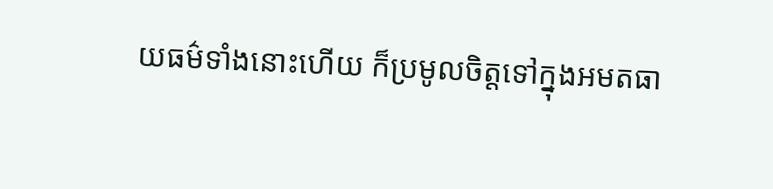យធម៌ទាំងនោះហើយ ក៏ប្រមូលចិត្តទៅក្នុងអមតធា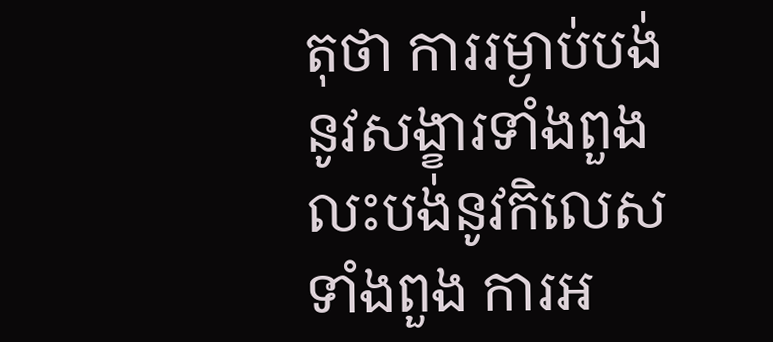តុថា ការរម្ងាប់បង់នូវសង្ខារទាំងពួង លះបង់នូវកិលេសទាំងពួង ការអ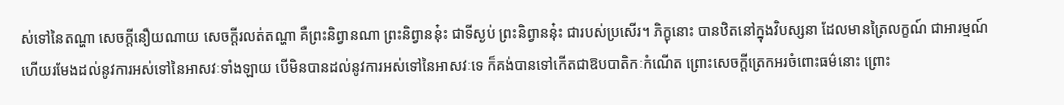ស់ទៅនៃតណ្ហា សេចក្ដីនឿយណាយ សេចក្ដីរលត់តណ្ហា គឺព្រះនិព្វានណា ព្រះនិព្វាននុ៎ះ ជាទីស្ងប់ ព្រះនិព្វាននុ៎ះ ជារបស់ប្រសើរ។ ភិក្ខុនោះ បានឋិតនៅក្នុងវិបស្សនា ដែលមានត្រៃលក្ខណ៍ ជាអារម្មណ៍ ហើយរមែងដល់នូវការអស់ទៅនៃអាសវៈទាំងឡាយ បើមិនបានដល់នូវការអស់ទៅនៃអាសវៈទេ ក៏គង់បានទៅកើតជាឱបបាតិកៈកំណើត ព្រោះសេចក្ដីត្រេកអរចំពោះធម៌នោះ ព្រោះ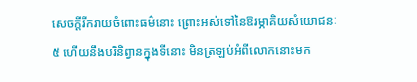សេចក្ដីរីករាយចំពោះធម៌នោះ ព្រោះអស់ទៅនៃឱរម្ភាគិយសំយោជនៈ ៥ ហើយនឹងបរិនិព្វានក្នុងទីនោះ មិនត្រឡប់អំពីលោកនោះមក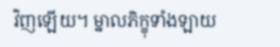វិញឡើយ។ ម្នាលភិក្ខុទាំងឡាយ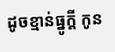ដូចខ្មាន់ធ្នូក្តី កូន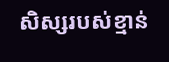សិស្សរបស់ខ្មាន់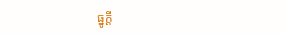ធ្នូក្ដី